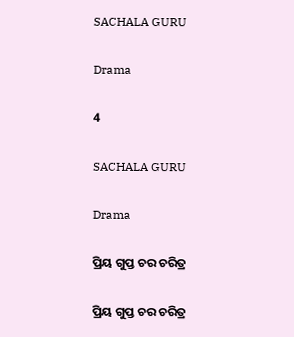SACHALA GURU

Drama

4

SACHALA GURU

Drama

ପ୍ରିୟ ଗୁପ୍ତ ଚର ଚରିତ୍ର

ପ୍ରିୟ ଗୁପ୍ତ ଚର ଚରିତ୍ର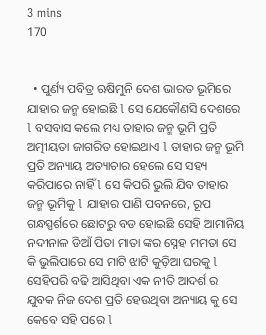3 mins
170


  • ପୁର୍ଣ୍ୟ ପବିତ୍ର ଋଷିମୁନି ଦେଶ ଭାରତ ଭୂମିରେ ଯାହାର ଜନ୍ମ ହୋଇଛି l ସେ ଯେକୌଣସି ଦେଶରେ l ବସବାସ କଲେ ମଧ୍ୟ ତାହାର ଜନ୍ମ ଭୂମି ପ୍ରତି ଅତ୍ମୀୟତା ଜାଗରିତ ହୋଇଥାଏ l ତାହାର ଜନ୍ମ ଭୂମି ପ୍ରତି ଅନ୍ୟାୟ ଅତ୍ୟାଚାର ହେଲେ ସେ ସହ୍ୟ କରିପାରେ ନାହିଁ l ସେ କିପରି ଭୁଲି ଯିବ ତାହାର ଜନ୍ମ ଭୂମିକୁ l ଯାହାର ପାଣି ପବନରେ, ରୂପ ଗନ୍ଧସ୍ପର୍ଶରେ ଛୋଟରୁ ବଡ ହୋଇଛି ସେହି ଆମାନିୟ ନଦୀନାଳ ଡିଆଁ ପିତା ମାତା ଙ୍କର ସ୍ନେହ ମମତା ସେ କି ଭୁଲିପାରେ ସେ ମାଟି ଝାଟି କୁଡ଼ିଆ ଘରକୁ l ସେହିପରି ବଢି ଆସିଥିବା ଏକ ନୀତି ଆଦର୍ଶ ର ଯୁବକ ନିଜ ଦେଶ ପ୍ରତି ହେଉଥିବା ଅନ୍ୟାୟ କୁ ସେ କେବେ ସହି ପରେ l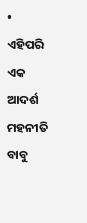• ଏହିପରି ଏକ ଆଦର୍ଶ ମହନୀତି ବାବୁ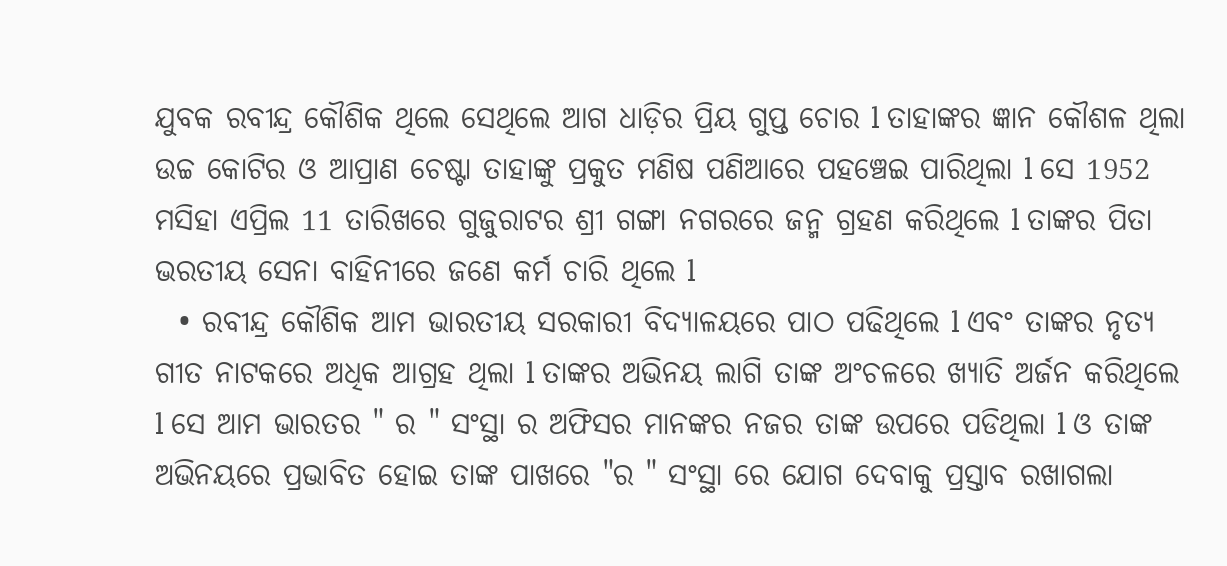ଯୁବକ ରବୀନ୍ଦ୍ର କୌଶିକ ଥିଲେ ସେଥିଲେ ଆଗ ଧାଡ଼ିର ପ୍ରିୟ ଗୁପ୍ତ ଚୋର l ତାହାଙ୍କର ଜ୍ଞାନ କୌଶଳ ଥିଲା ଉଚ୍ଚ କୋଟିର ଓ ଆପ୍ରାଣ ଚେଷ୍ଟା ତାହାଙ୍କୁ ପ୍ରକୁତ ମଣିଷ ପଣିଆରେ ପହଞ୍ଚେଇ ପାରିଥିଲା l ସେ 1952 ମସିହା ଏପ୍ରିଲ 11 ତାରିଖରେ ଗୁଜୁରାଟର ଶ୍ରୀ ଗଙ୍ଗା ନଗରରେ ଜନ୍ମ ଗ୍ରହଣ କରିଥିଲେ l ତାଙ୍କର ପିତା ଭରତୀୟ ସେନା ବାହିନୀରେ ଜଣେ କର୍ମ ଚାରି ଥିଲେ l
  • ରବୀନ୍ଦ୍ର କୌଶିକ ଆମ ଭାରତୀୟ ସରକାରୀ ବିଦ୍ୟାଳୟରେ ପାଠ ପଢିଥିଲେ l ଏବଂ ତାଙ୍କର ନୃତ୍ୟ ଗୀତ ନାଟକରେ ଅଧିକ ଆଗ୍ରହ ଥିଲା l ତାଙ୍କର ଅଭିନୟ ଲାଗି ତାଙ୍କ ଅଂଚଳରେ ଖ୍ୟାତି ଅର୍ଜନ କରିଥିଲେ l ସେ ଆମ ଭାରତର " ର " ସଂସ୍ଥା ର ଅଫିସର ମାନଙ୍କର ନଜର ତାଙ୍କ ଉପରେ ପଡିଥିଲା l ଓ ତାଙ୍କ ଅଭିନୟରେ ପ୍ରଭାବିତ ହୋଇ ତାଙ୍କ ପାଖରେ "ର " ସଂସ୍ଥା ରେ ଯୋଗ ଦେବାକୁ ପ୍ରସ୍ତାବ ରଖାଗଲା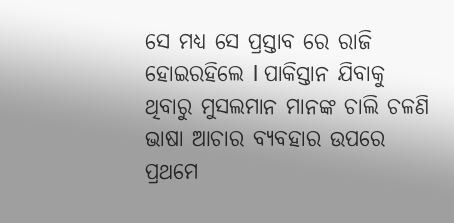ସେ ମଧ୍ୟ ସେ ପ୍ରସ୍ତାବ ରେ ରାଜି ହୋଇରହିଲେ l ପାକିସ୍ତାନ ଯିବାକୁ ଥିବାରୁ ମୁସଲମାନ ମାନଙ୍କ ଚାଲି ଚଳଣି ଭାଷା ଆଚାର ବ୍ୟବହାର ଉପରେ ପ୍ରଥମେ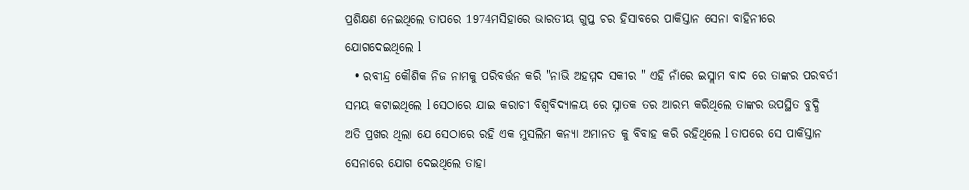ପ୍ରଶିକ୍ଷଣ ନେଇଥିଲେ ତାପରେ 1974ମସିହାରେ ଭାରତୀୟ ଗୁପ୍ତ ଚର ହିସାବରେ ପାକିସ୍ତାନ ସେନା ବାହିନୀରେ ଯୋଗଦେଇଥିଲେ l
  • ରବୀନ୍ଦ୍ର କୌଶିକ ନିଜ ନାମକୁ ପରିବର୍ତ୍ତନ କରି "ନାଭି ଅହମ୍ମଦ ସକୀର " ଏହି ନାଁରେ ଇସ୍ଲାମ ବାଦ ରେ ତାଙ୍କର ପରବର୍ତୀ ସମୟ କଟାଇଥିଲେ l ସେଠାରେ ଯାଇ କରାଚୀ ବିଶ୍ୱବିଦ୍ୟାଳୟ ରେ ସ୍ନାତକ ତର ଆରମ୍ଭ କରିଥିଲେ ତାଙ୍କର ଉପସ୍ଥିତ ବୁଦ୍ଧି ଅତି ପ୍ରଖର ଥିଲା ଯେ ସେଠାରେ ରହି ଏକ ମୁସଲିମ କନ୍ୟା ଅମାନତ କୁ ବିବାହ କରି ରହିଥିଲେ l ତାପରେ ସେ ପାକିସ୍ତାନ ସେନାରେ ଯୋଗ ଦେଇଥିଲେ ତାହା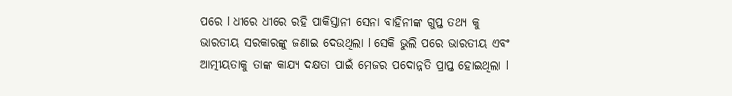ପରେ l ଧୀରେ ଧୀରେ ରହି ପାକିସ୍ତାନୀ ସେନା ବାହିନୀଙ୍କ ଗୁପ୍ତ ତଥ୍ୟ କୁ ଭାରତୀୟ ସରକାରଙ୍କୁ ଜଣାଇ ଦେଉଥିଲା l ସେକି ଭୁଲି ପରେ ଭାରତୀୟ ଏବଂ ଆତ୍ମୀୟତାକୁ ତାଙ୍କ କାଯ୍ୟ ଦକ୍ଷତା ପାଇଁ ମେଜର ପଦୋନ୍ନତି ପ୍ରାପ୍ତ ହୋଇଥିଲା l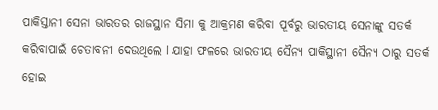ପାକିସ୍ତାନୀ ସେନା ଭାରତର ରାଜସ୍ଥାନ ସିମା କୁ ଆକ୍ରମଣ କରିବା ପୂର୍ବରୁ ଭାରତୀୟ ସେନାଙ୍କୁ ସତର୍କ କରିବାପାଇଁ ଚେତାବନୀ ଦେଉଥିଲେ l ଯାହା ଫଳରେ ଭାରତୀୟ ସୈନ୍ୟ ପାକିସ୍ଥାନୀ ସୈନ୍ୟ ଠାରୁ ସତର୍କ ହୋଇ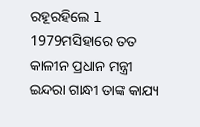ରହୂରହିଲେ l 1979ମସିହାରେ ତତ କାଳୀନ ପ୍ରଧାନ ମନ୍ତ୍ରୀ ଇନ୍ଦରା ଗାନ୍ଧୀ ତାଙ୍କ କାଯ୍ୟ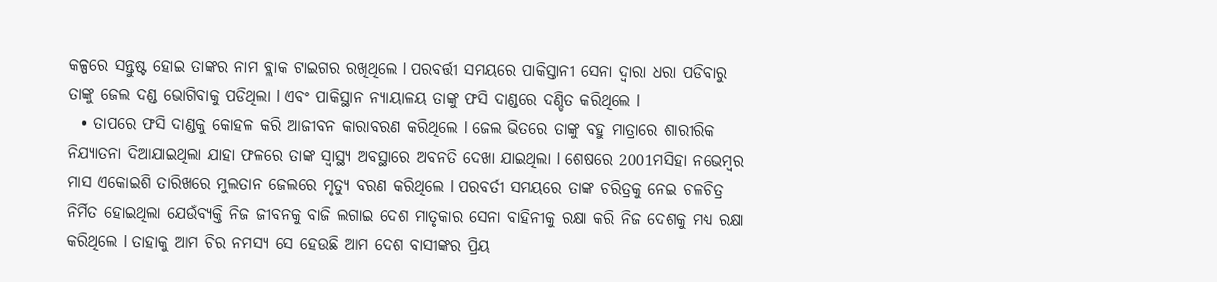କଳ୍ପରେ ସନ୍ତୁଷ୍ଟ ହୋଇ ତାଙ୍କର ନାମ ବ୍ଲାକ ଟାଇଗର ରଖିଥିଲେ l ପରବର୍ତ୍ତୀ ସମୟରେ ପାକିସ୍ତାନୀ ସେନା ଦ୍ୱାରା ଧରା ପଡିବାରୁ ତାଙ୍କୁ ଜେଲ ଦଣ୍ଡ ଭୋଗିବାକୁ ପଡିଥିଲା l ଏବଂ ପାକିସ୍ଥାନ ନ୍ୟାୟାଳୟ ତାଙ୍କୁ ଫସି ଦାଣ୍ଡରେ ଦଣ୍ଡିତ କରିଥିଲେ l
  • ତାପରେ ଫସି ଦାଣ୍ଡକୁ କୋହଳ କରି ଆଜୀବନ କାରାବରଣ କରିଥିଲେ l ଜେଲ ଭିତରେ ତାଙ୍କୁ ବହୁ ମାତ୍ରାରେ ଶାରୀରିକ ନିଯ୍ୟାତନା ଦିଆଯାଇଥିଲା ଯାହା ଫଳରେ ତାଙ୍କ ସ୍ଵାସ୍ଥ୍ୟ ଅବସ୍ଥାରେ ଅବନତି ଦେଖା ଯାଇଥିଲା l ଶେଷରେ 2001ମସିହା ନଭେମ୍ବର ମାସ ଏକୋଇଶି ତାରିଖରେ ମୁଲତାନ ଜେଲରେ ମୃତ୍ୟୁ ବରଣ କରିଥିଲେ l ପରବର୍ତୀ ସମୟରେ ତାଙ୍କ ଚରିତ୍ରକୁ ନେଇ ଚଳଚିତ୍ର ନିର୍ମିତ ହୋଇଥିଲା ଯେଉଁବ୍ୟକ୍ତି ନିଜ ଜୀବନକୁ ବାଜି ଲଗାଇ ଦେଶ ମାତୃକାର ସେନା ବାହିନୀକୁ ରକ୍ଷା କରି ନିଜ ଦେଶକୁ ମଧ୍ୟ ରକ୍ଷା କରିଥିଲେ l ତାହାକୁ ଆମ ଚିର ନମସ୍ୟ ସେ ହେଉଛି ଆମ ଦେଶ ବାସୀଙ୍କର ପ୍ରିୟ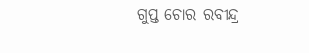ଗୁପ୍ତ ଚୋର ରବୀନ୍ଦ୍ର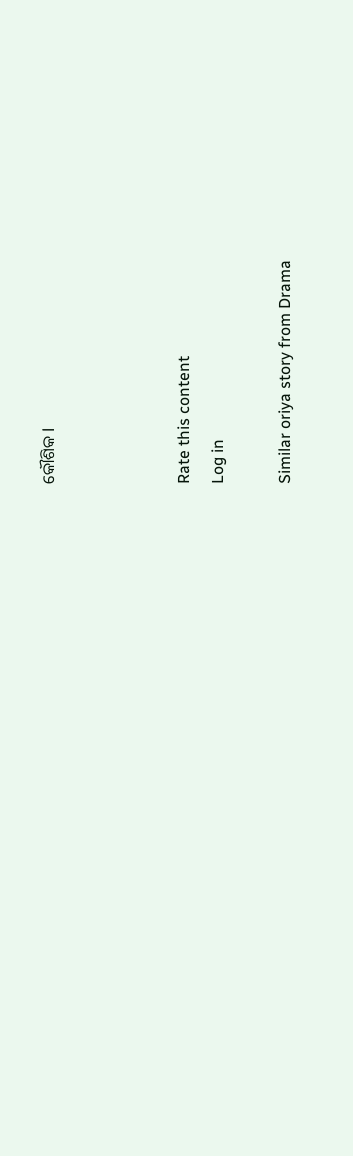କୌଶିକ l



Rate this content
Log in

Similar oriya story from Drama